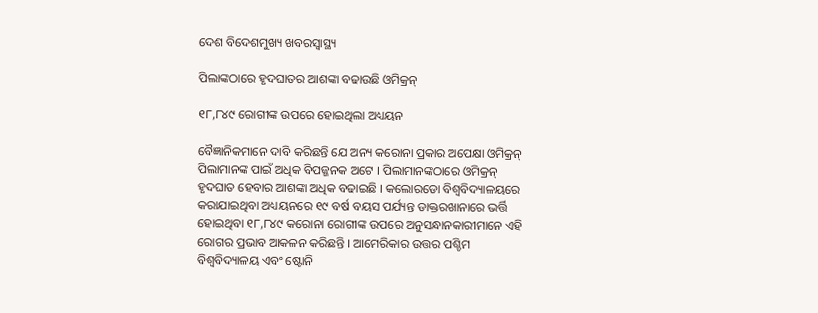ଦେଶ ବିଦେଶମୁଖ୍ୟ ଖବରସ୍ୱାସ୍ଥ୍ୟ

ପିଲାଙ୍କଠାରେ ହୃଦଘାତର ଆଶଙ୍କା ବଢାଉଛି ଓମିକ୍ରନ୍

୧୮,୮୪୯ ରୋଗୀଙ୍କ ଉପରେ ହୋଇଥିଲା ଅଧ୍ୟୟନ

ବୈଜ୍ଞାନିକମାନେ ଦାବି କରିଛନ୍ତି ଯେ ଅନ୍ୟ କରୋନା ପ୍ରକାର ଅପେକ୍ଷା ଓମିକ୍ରନ୍ ପିଲାମାନଙ୍କ ପାଇଁ ଅଧିକ ବିପଜ୍ଜନକ ଅଟେ । ପିଲାମାନଙ୍କଠାରେ ଓମିକ୍ରନ୍ ହୃଦଘାତ ହେବାର ଆଶଙ୍କା ଅଧିକ ବଢାଇଛି । କଲୋରଡୋ ବିଶ୍ୱବିଦ୍ୟାଳୟରେ କରାଯାଇଥିବା ଅଧ୍ୟୟନରେ ୧୯ ବର୍ଷ ବୟସ ପର୍ଯ୍ୟନ୍ତ ଡାକ୍ତରଖାନାରେ ଭର୍ତ୍ତି ହୋଇଥିବା ୧୮,୮୪୯ କରୋନା ରୋଗୀଙ୍କ ଉପରେ ଅନୁସନ୍ଧାନକାରୀମାନେ ଏହି ରୋଗର ପ୍ରଭାବ ଆକଳନ କରିଛନ୍ତି । ଆମେରିକାର ଉତ୍ତର ପଶ୍ଚିମ ବିଶ୍ୱବିଦ୍ୟାଳୟ ଏବଂ ଷ୍ଟୋନି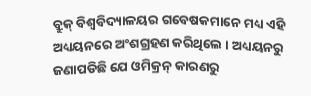ବ୍ରୁକ୍ ବିଶ୍ୱବିଦ୍ୟାଳୟର ଗବେଷକମାନେ ମଧ୍ୟ ଏହି ଅଧ୍ୟୟନରେ ଅଂଶଗ୍ରହଣ କରିଥିଲେ । ଅଧ୍ୟୟନରୁ ଜଣାପଡିଛି ଯେ ଓମିକ୍ରନ୍ କାରଣରୁ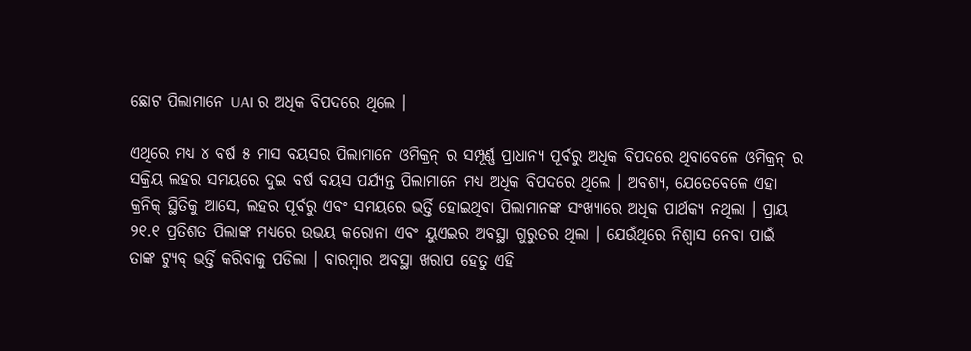ଛୋଟ ପିଲାମାନେ UAI ର ଅଧିକ ବିପଦରେ ଥିଲେ ।

ଏଥିରେ ମଧ୍ୟ ୪ ବର୍ଷ ୫ ମାସ ବୟସର ପିଲାମାନେ ଓମିକ୍ରନ୍ ର ସମ୍ପୂର୍ଣ୍ଣ ପ୍ରାଧାନ୍ୟ ପୂର୍ବରୁ ଅଧିକ ବିପଦରେ ଥିବାବେଳେ ଓମିକ୍ରନ୍ ର ସକ୍ରିୟ ଲହର ସମୟରେ ଦୁଇ ବର୍ଷ ବୟସ ପର୍ଯ୍ୟନ୍ତ ପିଲାମାନେ ମଧ୍ୟ ଅଧିକ ବିପଦରେ ଥିଲେ । ଅବଶ୍ୟ, ଯେତେବେଳେ ଏହା କ୍ରନିକ୍ ସ୍ଥିତିକୁ ଆସେ, ଲହର ପୂର୍ବରୁ ଏବଂ ସମୟରେ ଭର୍ତ୍ତି ହୋଇଥିବା ପିଲାମାନଙ୍କ ସଂଖ୍ୟାରେ ଅଧିକ ପାର୍ଥକ୍ୟ ନଥିଲା । ପ୍ରାୟ ୨୧.୧ ପ୍ରତିଶତ ପିଲାଙ୍କ ମଧ୍ୟରେ ଉଭୟ କରୋନା ଏବଂ ୟୁଏଇର ଅବସ୍ଥା ଗୁରୁତର ଥିଲା । ଯେଉଁଥିରେ ନିଶ୍ୱାସ ନେବା ପାଇଁ ତାଙ୍କ ଟ୍ୟୁବ୍ ଭର୍ତ୍ତି କରିବାକୁ ପଡିଲା । ବାରମ୍ବାର ଅବସ୍ଥା ଖରାପ ହେତୁ ଏହି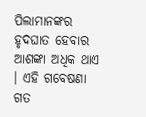ପିଲାମାନଙ୍କର ହୃଦଘାତ ହେବାର ଆଶଙ୍କା ଅଧିକ ଥାଏ । ଏହି ଗବେଷଣା ଗତ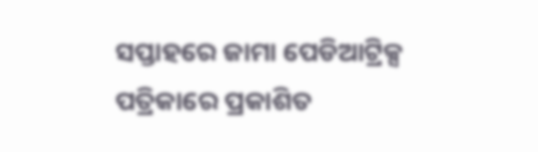ସପ୍ତାହରେ ଜାମା ପେଡିଆଟ୍ରିକ୍ସ ପତ୍ରିକାରେ ପ୍ରକାଶିତ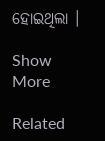ହୋଇଥିଲା ।

Show More

Related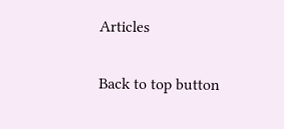Articles

Back to top button